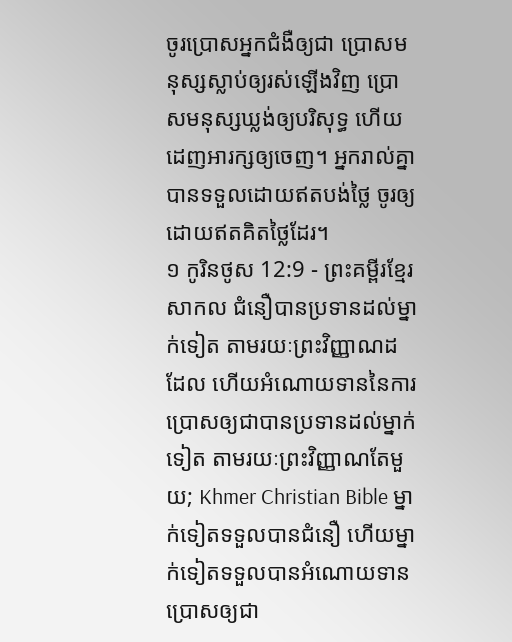ចូរប្រោសអ្នកជំងឺឲ្យជា ប្រោសមនុស្សស្លាប់ឲ្យរស់ឡើងវិញ ប្រោសមនុស្សឃ្លង់ឲ្យបរិសុទ្ធ ហើយដេញអារក្សឲ្យចេញ។ អ្នករាល់គ្នាបានទទួលដោយឥតបង់ថ្លៃ ចូរឲ្យដោយឥតគិតថ្លៃដែរ។
១ កូរិនថូស 12:9 - ព្រះគម្ពីរខ្មែរសាកល ជំនឿបានប្រទានដល់ម្នាក់ទៀត តាមរយៈព្រះវិញ្ញាណដដែល ហើយអំណោយទាននៃការប្រោសឲ្យជាបានប្រទានដល់ម្នាក់ទៀត តាមរយៈព្រះវិញ្ញាណតែមួយ; Khmer Christian Bible ម្នាក់ទៀតទទួលបានជំនឿ ហើយម្នាក់ទៀតទទួលបានអំណោយទានប្រោសឲ្យជា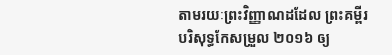តាមរយៈព្រះវិញ្ញាណដដែល ព្រះគម្ពីរបរិសុទ្ធកែសម្រួល ២០១៦ ឲ្យ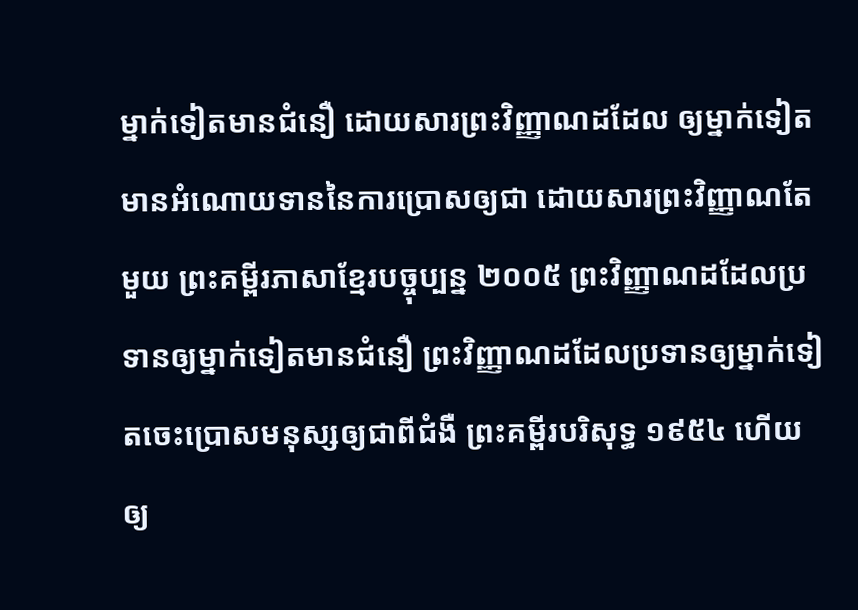ម្នាក់ទៀតមានជំនឿ ដោយសារព្រះវិញ្ញាណដដែល ឲ្យម្នាក់ទៀតមានអំណោយទាននៃការប្រោសឲ្យជា ដោយសារព្រះវិញ្ញាណតែមួយ ព្រះគម្ពីរភាសាខ្មែរបច្ចុប្បន្ន ២០០៥ ព្រះវិញ្ញាណដដែលប្រទានឲ្យម្នាក់ទៀតមានជំនឿ ព្រះវិញ្ញាណដដែលប្រទានឲ្យម្នាក់ទៀតចេះប្រោសមនុស្សឲ្យជាពីជំងឺ ព្រះគម្ពីរបរិសុទ្ធ ១៩៥៤ ហើយឲ្យ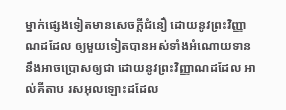ម្នាក់ផ្សេងទៀតមានសេចក្ដីជំនឿ ដោយនូវព្រះវិញ្ញាណដដែល ឲ្យមួយទៀតបានអស់ទាំងអំណោយទាន នឹងអាចប្រោសឲ្យជា ដោយនូវព្រះវិញ្ញាណដដែល អាល់គីតាប រសអុលឡោះដដែល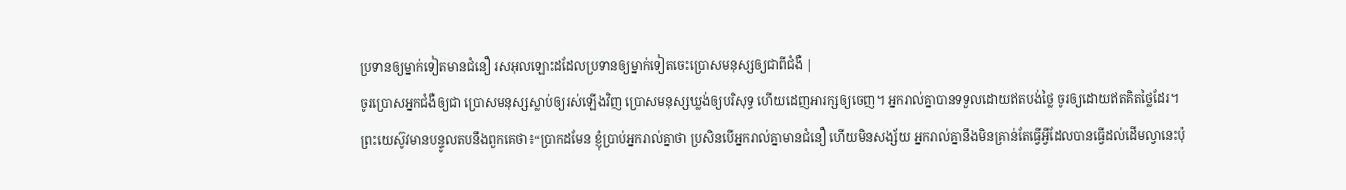ប្រទានឲ្យម្នាក់ទៀតមានជំនឿ រសអុលឡោះដដែលប្រទានឲ្យម្នាក់ទៀតចេះប្រោសមនុស្សឲ្យជាពីជំងឺ |
ចូរប្រោសអ្នកជំងឺឲ្យជា ប្រោសមនុស្សស្លាប់ឲ្យរស់ឡើងវិញ ប្រោសមនុស្សឃ្លង់ឲ្យបរិសុទ្ធ ហើយដេញអារក្សឲ្យចេញ។ អ្នករាល់គ្នាបានទទួលដោយឥតបង់ថ្លៃ ចូរឲ្យដោយឥតគិតថ្លៃដែរ។
ព្រះយេស៊ូវមានបន្ទូលតបនឹងពួកគេថា៖“ប្រាកដមែន ខ្ញុំប្រាប់អ្នករាល់គ្នាថា ប្រសិនបើអ្នករាល់គ្នាមានជំនឿ ហើយមិនសង្ស័យ អ្នករាល់គ្នានឹងមិនគ្រាន់តែធ្វើអ្វីដែលបានធ្វើដល់ដើមល្វានេះប៉ុ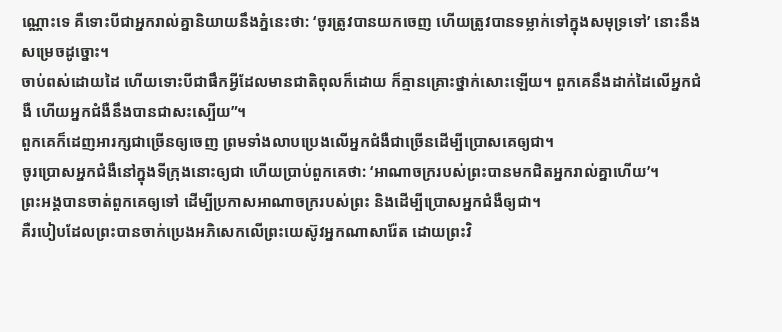ណ្ណោះទេ គឺទោះបីជាអ្នករាល់គ្នានិយាយនឹងភ្នំនេះថា: ‘ចូរត្រូវបានយកចេញ ហើយត្រូវបានទម្លាក់ទៅក្នុងសមុទ្រទៅ’ នោះនឹងសម្រេចដូច្នោះ។
ចាប់ពស់ដោយដៃ ហើយទោះបីជាផឹកអ្វីដែលមានជាតិពុលក៏ដោយ ក៏គ្មានគ្រោះថ្នាក់សោះឡើយ។ ពួកគេនឹងដាក់ដៃលើអ្នកជំងឺ ហើយអ្នកជំងឺនឹងបានជាសះស្បើយ”។
ពួកគេក៏ដេញអារក្សជាច្រើនឲ្យចេញ ព្រមទាំងលាបប្រេងលើអ្នកជំងឺជាច្រើនដើម្បីប្រោសគេឲ្យជា។
ចូរប្រោសអ្នកជំងឺនៅក្នុងទីក្រុងនោះឲ្យជា ហើយប្រាប់ពួកគេថា: ‘អាណាចក្ររបស់ព្រះបានមកជិតអ្នករាល់គ្នាហើយ’។
ព្រះអង្គបានចាត់ពួកគេឲ្យទៅ ដើម្បីប្រកាសអាណាចក្ររបស់ព្រះ និងដើម្បីប្រោសអ្នកជំងឺឲ្យជា។
គឺរបៀបដែលព្រះបានចាក់ប្រេងអភិសេកលើព្រះយេស៊ូវអ្នកណាសារ៉ែត ដោយព្រះវិ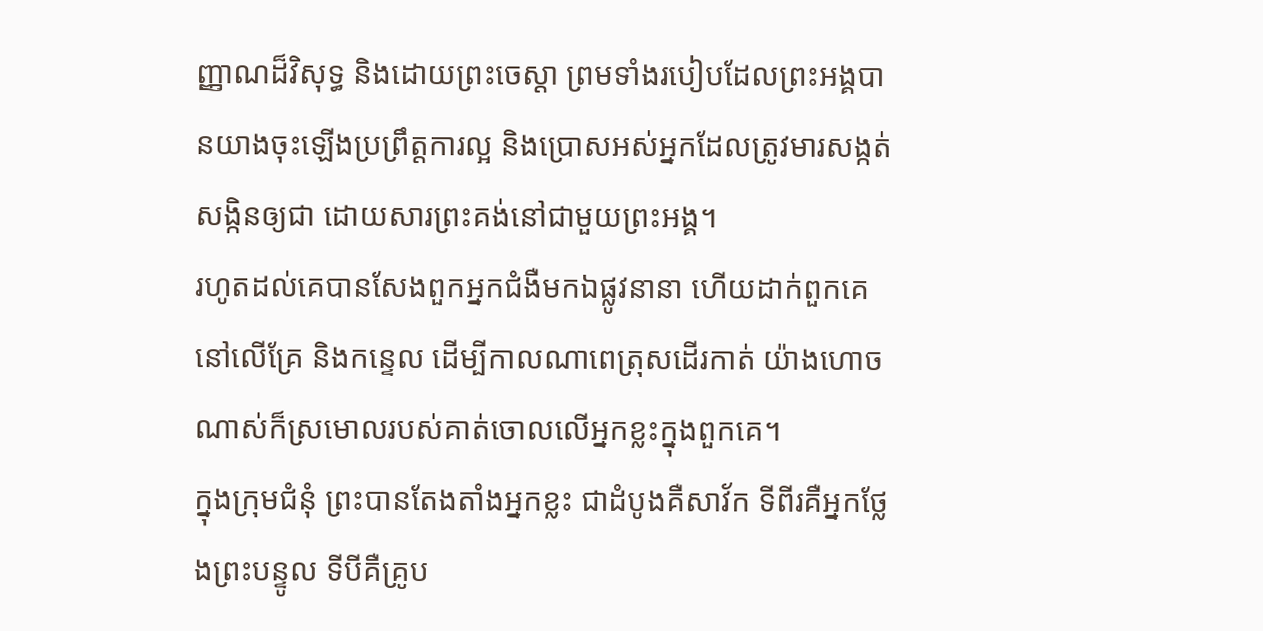ញ្ញាណដ៏វិសុទ្ធ និងដោយព្រះចេស្ដា ព្រមទាំងរបៀបដែលព្រះអង្គបានយាងចុះឡើងប្រព្រឹត្តការល្អ និងប្រោសអស់អ្នកដែលត្រូវមារសង្កត់សង្កិនឲ្យជា ដោយសារព្រះគង់នៅជាមួយព្រះអង្គ។
រហូតដល់គេបានសែងពួកអ្នកជំងឺមកឯផ្លូវនានា ហើយដាក់ពួកគេនៅលើគ្រែ និងកន្ទេល ដើម្បីកាលណាពេត្រុសដើរកាត់ យ៉ាងហោចណាស់ក៏ស្រមោលរបស់គាត់ចោលលើអ្នកខ្លះក្នុងពួកគេ។
ក្នុងក្រុមជំនុំ ព្រះបានតែងតាំងអ្នកខ្លះ ជាដំបូងគឺសាវ័ក ទីពីរគឺអ្នកថ្លែងព្រះបន្ទូល ទីបីគឺគ្រូប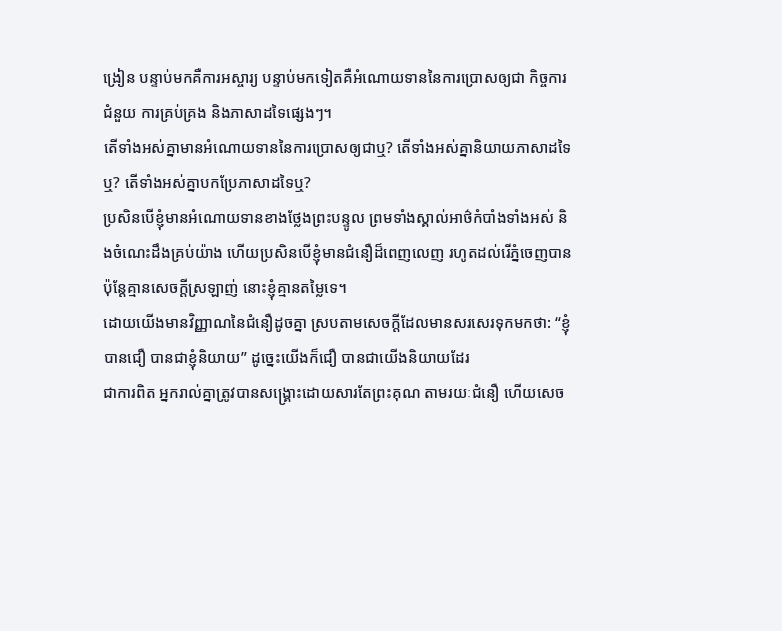ង្រៀន បន្ទាប់មកគឺការអស្ចារ្យ បន្ទាប់មកទៀតគឺអំណោយទាននៃការប្រោសឲ្យជា កិច្ចការជំនួយ ការគ្រប់គ្រង និងភាសាដទៃផ្សេងៗ។
តើទាំងអស់គ្នាមានអំណោយទាននៃការប្រោសឲ្យជាឬ? តើទាំងអស់គ្នានិយាយភាសាដទៃឬ? តើទាំងអស់គ្នាបកប្រែភាសាដទៃឬ?
ប្រសិនបើខ្ញុំមានអំណោយទានខាងថ្លែងព្រះបន្ទូល ព្រមទាំងស្គាល់អាថ៌កំបាំងទាំងអស់ និងចំណេះដឹងគ្រប់យ៉ាង ហើយប្រសិនបើខ្ញុំមានជំនឿដ៏ពេញលេញ រហូតដល់រើភ្នំចេញបាន ប៉ុន្តែគ្មានសេចក្ដីស្រឡាញ់ នោះខ្ញុំគ្មានតម្លៃទេ។
ដោយយើងមានវិញ្ញាណនៃជំនឿដូចគ្នា ស្របតាមសេចក្ដីដែលមានសរសេរទុកមកថា: “ខ្ញុំបានជឿ បានជាខ្ញុំនិយាយ” ដូច្នេះយើងក៏ជឿ បានជាយើងនិយាយដែរ
ជាការពិត អ្នករាល់គ្នាត្រូវបានសង្គ្រោះដោយសារតែព្រះគុណ តាមរយៈជំនឿ ហើយសេច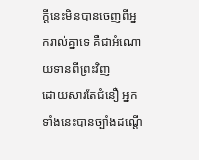ក្ដីនេះមិនបានចេញពីអ្នករាល់គ្នាទេ គឺជាអំណោយទានពីព្រះវិញ
ដោយសារតែជំនឿ អ្នកទាំងនេះបានច្បាំងដណ្ដើ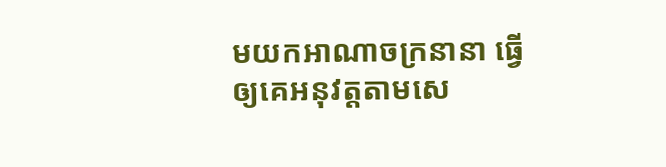មយកអាណាចក្រនានា ធ្វើឲ្យគេអនុវត្តតាមសេ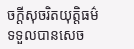ចក្ដីសុចរិតយុត្តិធម៌ ទទួលបានសេច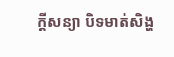ក្ដីសន្យា បិទមាត់សិង្ហ